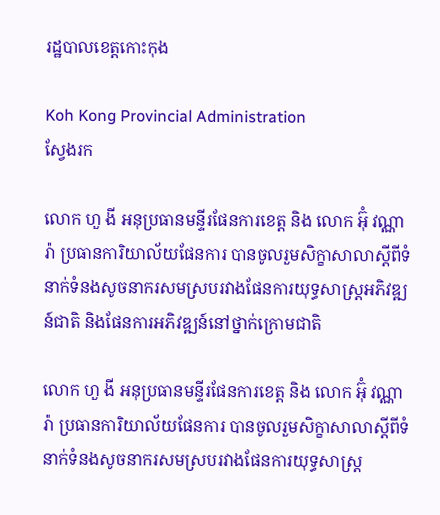រដ្ឋបាលខេត្តកោះកុង

Koh Kong Provincial Administration
ស្វែងរក

លោក ហួ ងី អនុប្រធានមន្ទីរផែនការខេត្ត និង លោក អ៊ុំ វណ្ណារ៉ា ប្រធានការិយាល័យផែនការ បានចូលរួមសិក្ខាសាលាស្ដីពីទំនាក់ទំនងសូចនាករសមស្របរវាងផែនការយុទ្ធសាស្រ្ដអភិវឌ្ឍន៍ជាតិ និងផែនការអភិវឌ្ឍន៍នៅថ្នាក់ក្រោមជាតិ

លោក ហួ ងី អនុប្រធានមន្ទីរផែនការខេត្ត និង លោក អ៊ុំ វណ្ណារ៉ា ប្រធានការិយាល័យផែនការ បានចូលរួមសិក្ខាសាលាស្ដីពីទំនាក់ទំនងសូចនាករសមស្របរវាងផែនការយុទ្ធសាស្រ្ដ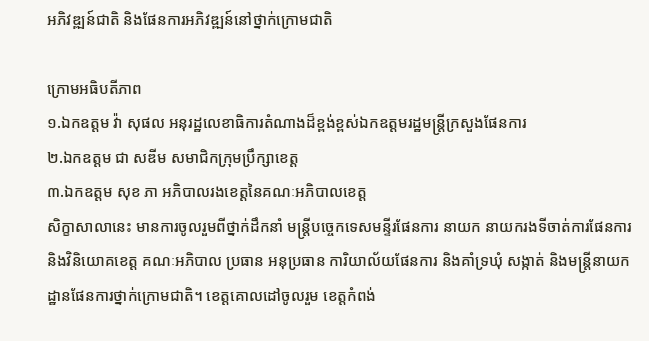អភិវឌ្ឍន៍ជាតិ និងផែនការអភិវឌ្ឍន៍នៅថ្នាក់ក្រោមជាតិ

ក្រោមអធិបតីភាព
១.ឯកឧត្តម វ៉ា សុផល អនុរដ្ឋលេខាធិការតំណាងដ៏ខ្ពង់ខ្ពស់ឯកឧត្តមរដ្ឋមន្រ្ដីក្រសួងផែនការ
២.ឯកឧត្តម ជា សឌីម សមាជិកក្រុមប្រឹក្សាខេត្ត
៣.ឯកឧត្តម សុខ ភា អភិបាលរងខេត្តនៃគណៈអភិបាលខេត្ត
សិក្ខាសាលានេះ មានការចូលរួមពីថ្នាក់ដឹកនាំ មន្រ្តីបច្ចេកទេសមន្ទីរផែនការ នាយក នាយករងទីចាត់ការផែនការ និងវិនិយោគខេត្ត គណៈអភិបាល ប្រធាន អនុប្រធាន ការិយាល័យផែនការ និងគាំទ្រឃុំ សង្កាត់ និងមន្រ្តីនាយកដ្ឋានផែនការថ្នាក់ក្រោមជាតិ។ ខេត្តគោលដៅចូលរួម ខេត្តកំពង់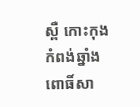ស្ពឺ កោះកុង កំពង់ឆ្នាំង ពោធិ៍សា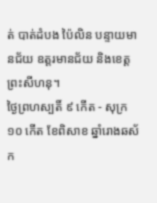ត់ បាត់ដំបង ប៉ៃលិន បន្ទាយមានជ័យ ឧត្តរមានជ័យ និងខេត្តព្រះសីហនុ។
ថ្ងៃព្រហស្បតិ៍ ៩ កើត - សុក្រ ១០ កើត ខែពិសាខ ឆ្នាំរោងឆស័ក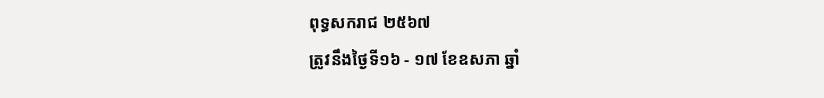ពុទ្ធសករាជ ២៥៦៧
ត្រូវនឹងថ្ងៃទី១៦ - ១៧ ខែឧសភា ឆ្នាំ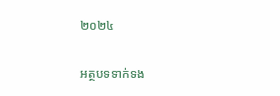២០២៤

អត្ថបទទាក់ទង